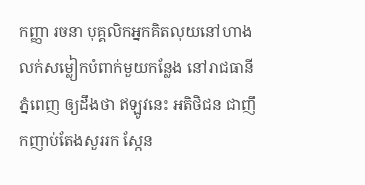កញ្ញា រចនា បុគ្គលិកអ្នកគិតលុយនៅហាងលក់សម្លៀកបំពាក់មួយកន្លែង នៅរាជធានីភ្នំពេញ ឲ្យដឹងថា ឥឡូវនេះ អតិថិជន ជាញឹកញាប់តែងសួររក ស្កែន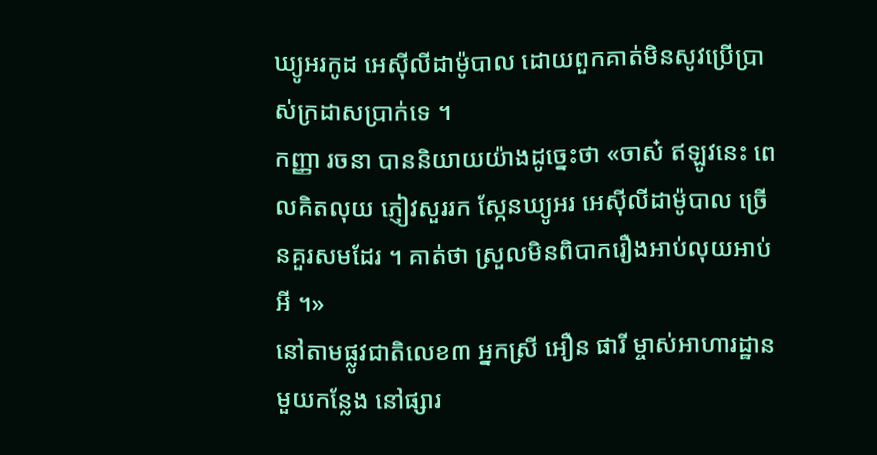ឃ្យូអរកូដ អេស៊ីលីដាម៉ូបាល ដោយពួកគាត់មិនសូវប្រើប្រាស់ក្រដាសប្រាក់ទេ ។
កញ្ញា រចនា បាននិយាយយ៉ាងដូច្នេះថា «ចាស៎ ឥឡូវនេះ ពេលគិតលុយ ភ្ញៀវសួររក ស្កែនឃ្យូអរ អេស៊ីលីដាម៉ូបាល ច្រើនគួរសមដែរ ។ គាត់ថា ស្រួលមិនពិបាករឿងអាប់លុយអាប់អី ។»
នៅតាមផ្លូវជាតិលេខ៣ អ្នកស្រី អឿន ផារី ម្ចាស់អាហារដ្ឋានមួយកន្លែង នៅផ្សារ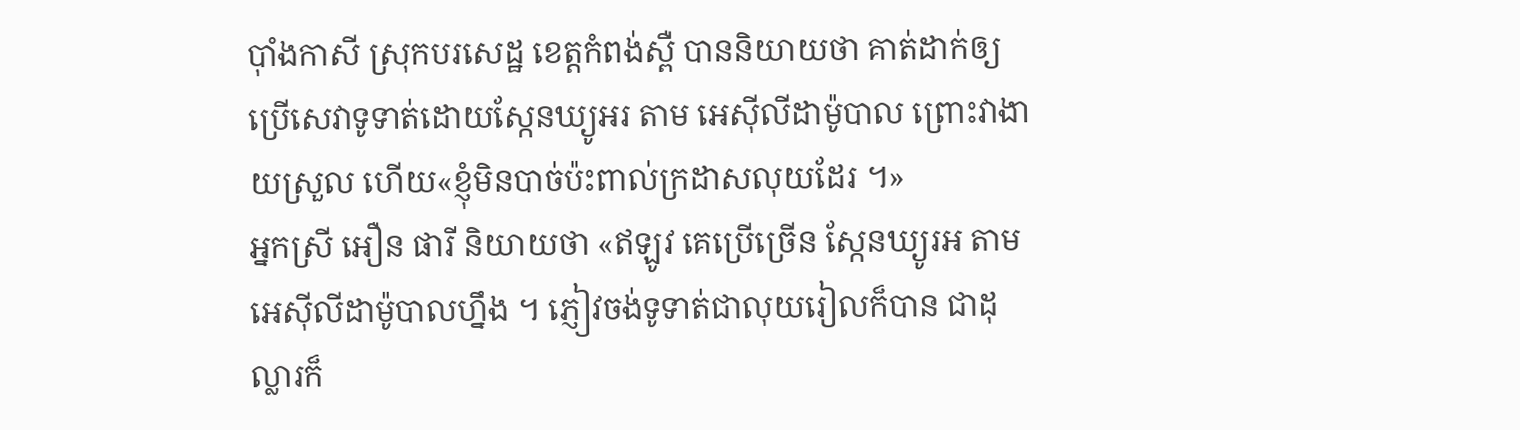ប៉ាំងកាសី ស្រុកបរសេដ្ឋ ខេត្តកំពង់ស្ពឺ បាននិយាយថា គាត់ដាក់ឲ្យប្រើសេវាទូទាត់ដោយស្កែនឃ្យូអរ តាម អេស៊ីលីដាម៉ូបាល ព្រោះវាងាយស្រួល ហើយ«ខ្ញុំមិនបាច់ប៉ះពាល់ក្រដាសលុយដែរ ។»
អ្នកស្រី អឿន ផារី និយាយថា «ឥឡូវ គេប្រើច្រើន ស្កែនឃ្យូរអ តាមអេស៊ីលីដាម៉ូបាលហ្នឹង ។ ភ្ញៀវចង់ទូទាត់ជាលុយរៀលក៏បាន ជាដុល្លារក៏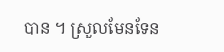បាន ។ ស្រួលមែនទែន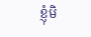ខ្ញុំមិ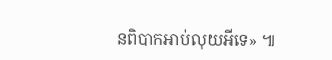នពិបាកអាប់លុយអីទេ» ៕